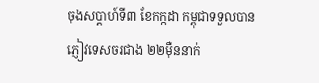ចុងសប្ដាហ៍ទី៣ ខែកក្កដា កម្ពុជាទទួលបានភ្ញៀវទេសចរជាង ២២ម៉ឺននាក់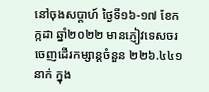នៅចុងសប្តាហ៍ ថ្ងៃទី១៦-១៧ ខែកក្កដា ឆ្នាំ២០២២ មានភ្ញៀវទេសចរ ចេញដើរកម្សាន្តចំនួន ២២៦.៤៤១ នាក់ ក្នុង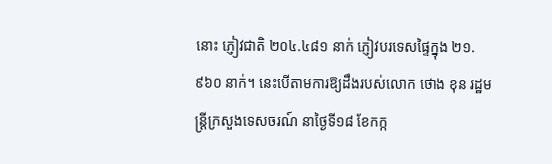នោះ ភ្ញៀវជាតិ ២០៤.៤៨១ នាក់ ភ្ញៀវបរទេសផ្ទៃក្នុង ២១.៩៦០ នាក់។ នេះបើតាមការឱ្យដឹងរបស់លោក ថោង ខុន រដ្ឋមន្ត្រីក្រសួងទេសចរណ៍ នាថ្ងៃទី១៨ ខែកក្ក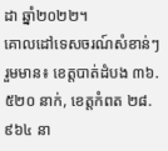ដា ឆ្នាំ២០២២។
គោលដៅទេសចរណ៍សំខាន់ៗ រួមមាន៖ ខេត្តបាត់ដំបង ៣៦.៥២០ នាក់, ខេត្តកំពត ២៨.៩៦៤ នា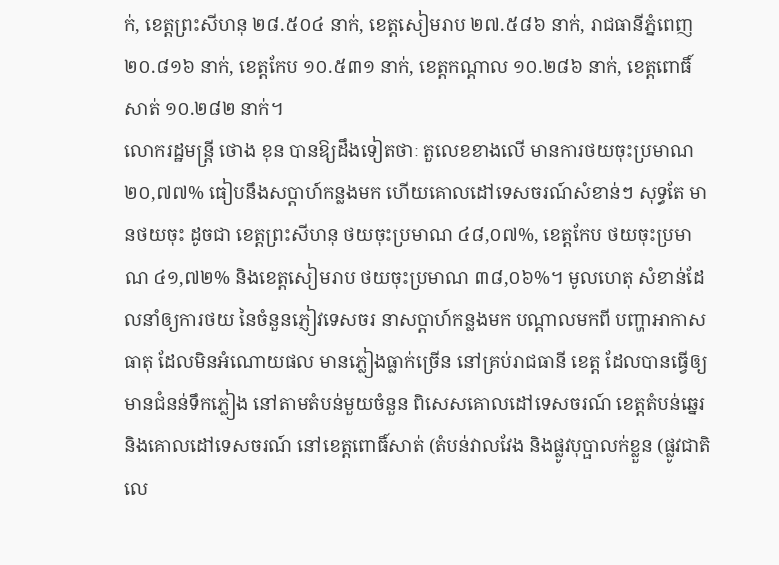ក់, ខេត្តព្រះសីហនុ ២៨.៥០៤ នាក់, ខេត្តសៀមរាប ២៧.៥៨៦ នាក់, រាជធានីភ្នំពេញ ២០.៨១៦ នាក់, ខេត្តកែប ១០.៥៣១ នាក់, ខេត្តកណ្តាល ១០.២៨៦ នាក់, ខេត្តពោធិ៍សាត់ ១០.២៨២ នាក់។
លោករដ្ឋមន្ត្រី ថោង ខុន បានឱ្យដឹងទៀតថាៈ តួលេខខាងលើ មានការថយចុះប្រមាណ ២០,៧៧% ធៀបនឹងសប្តាហ៍កន្លងមក ហើយគោលដៅទេសចរណ៍សំខាន់ៗ សុទ្ធតែ មានថយចុះ ដូចជា ខេត្តព្រះសីហនុ ថយចុះប្រមាណ ៤៨,០៧%, ខេត្តកែប ថយចុះប្រមាណ ៤១,៧២% និងខេត្តសៀមរាប ថយចុះប្រមាណ ៣៨,០៦%។ មូលហេតុ សំខាន់ដែលនាំឲ្យការថយ នៃចំនួនភ្ញៀវទេសចរ នាសប្តាហ៍កន្លងមក បណ្តាលមកពី បញ្ហាអាកាសធាតុ ដែលមិនអំណោយផល មានភ្លៀងធ្លាក់ច្រើន នៅគ្រប់រាជធានី ខេត្ត ដែលបានធ្វើឲ្យមានជំនន់ទឹកភ្លៀង នៅតាមតំបន់មួយចំនួន ពិសេសគោលដៅទេសចរណ៍ ខេត្តតំបន់ឆ្នេរ និងគោលដៅទេសចរណ៍ នៅខេត្តពោធិ៍សាត់ (តំបន់វាលវែង និងផ្លូវបុប្ផាលក់ខ្លួន (ផ្លូវជាតិលេ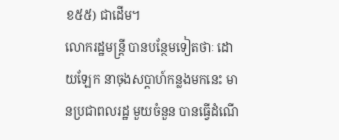ខ៥៥) ជាដើម។
លោករដ្ឋមន្ត្រី បានបន្ថែមទៀតថាៈ ដោយឡែក នាចុងសប្តាហ៍កន្លងមកនេះ មានប្រជាពលរដ្ឋ មួយចំនួន បានធ្វើដំណើ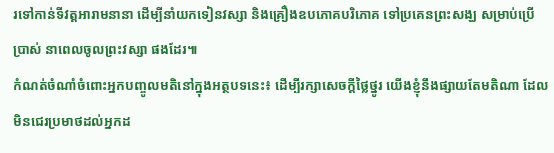រទៅកាន់ទីវត្តអារាមនានា ដើម្បីនាំយកទៀនវស្សា និងគ្រឿងឧបភោគបរិភោគ ទៅប្រគេនព្រះសង្ឃ សម្រាប់ប្រើប្រាស់ នាពេលចូលព្រះវស្សា ផងដែរ៕
កំណត់ចំណាំចំពោះអ្នកបញ្ចូលមតិនៅក្នុងអត្ថបទនេះ៖ ដើម្បីរក្សាសេចក្ដីថ្លៃថ្នូរ យើងខ្ញុំនឹងផ្សាយតែមតិណា ដែលមិនជេរប្រមាថដល់អ្នកដ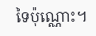ទៃប៉ុណ្ណោះ។